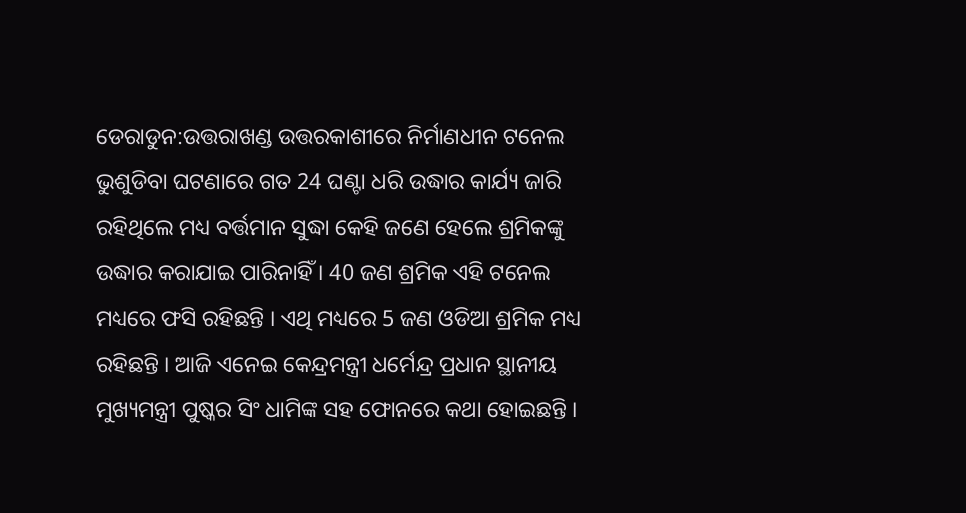ଡେରାଡୁନ:ଉତ୍ତରାଖଣ୍ଡ ଉତ୍ତରକାଶୀରେ ନିର୍ମାଣଧୀନ ଟନେଲ ଭୁଶୁଡିବା ଘଟଣାରେ ଗତ 24 ଘଣ୍ଟା ଧରି ଉଦ୍ଧାର କାର୍ଯ୍ୟ ଜାରି ରହିଥିଲେ ମଧ୍ୟ ବର୍ତ୍ତମାନ ସୁଦ୍ଧା କେହି ଜଣେ ହେଲେ ଶ୍ରମିକଙ୍କୁ ଉଦ୍ଧାର କରାଯାଇ ପାରିନାହିଁ । 40 ଜଣ ଶ୍ରମିକ ଏହି ଟନେଲ ମଧ୍ୟରେ ଫସି ରହିଛନ୍ତି । ଏଥି ମଧ୍ୟରେ 5 ଜଣ ଓଡିଆ ଶ୍ରମିକ ମଧ୍ୟ ରହିଛନ୍ତି । ଆଜି ଏନେଇ କେନ୍ଦ୍ରମନ୍ତ୍ରୀ ଧର୍ମେନ୍ଦ୍ର ପ୍ରଧାନ ସ୍ଥାନୀୟ ମୁଖ୍ୟମନ୍ତ୍ରୀ ପୁଷ୍କର ସିଂ ଧାମିଙ୍କ ସହ ଫୋନରେ କଥା ହୋଇଛନ୍ତି ।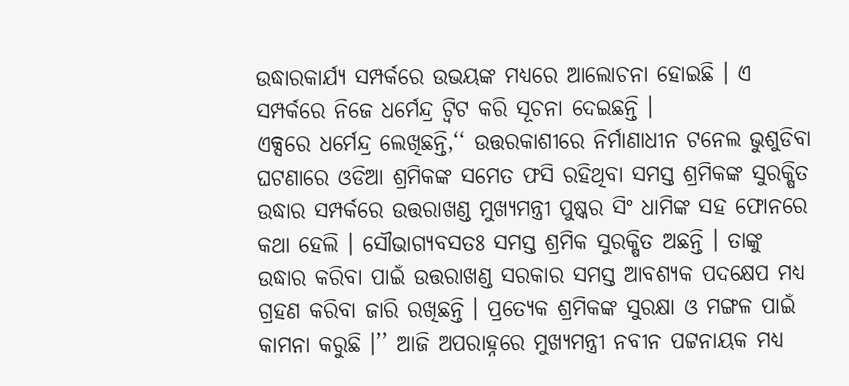ଉଦ୍ଧାରକାର୍ଯ୍ୟ ସମ୍ପର୍କରେ ଉଭୟଙ୍କ ମଧ୍ୟରେ ଆଲୋଚନା ହୋଇଛି । ଏ ସମ୍ପର୍କରେ ନିଜେ ଧର୍ମେନ୍ଦ୍ର ଟ୍ବିଟ କରି ସୂଚନା ଦେଇଛନ୍ତି ।
ଏକ୍ସରେ ଧର୍ମେନ୍ଦ୍ର ଲେଖିଛନ୍ତି,‘‘ ଉତ୍ତରକାଶୀରେ ନିର୍ମାଣାଧୀନ ଟନେଲ ଭୁଶୁଡିବା ଘଟଣାରେ ଓଡିଆ ଶ୍ରମିକଙ୍କ ସମେତ ଫସି ରହିଥିବା ସମସ୍ତ ଶ୍ରମିକଙ୍କ ସୁରକ୍ଷିତ ଉଦ୍ଧାର ସମ୍ପର୍କରେ ଉତ୍ତରାଖଣ୍ଡ ମୁଖ୍ୟମନ୍ତ୍ରୀ ପୁଷ୍କର ସିଂ ଧାମିଙ୍କ ସହ ଫୋନରେ କଥା ହେଲି । ସୌଭାଗ୍ୟବସତଃ ସମସ୍ତ ଶ୍ରମିକ ସୁରକ୍ଷିତ ଅଛନ୍ତି । ତାଙ୍କୁ ଉଦ୍ଧାର କରିବା ପାଇଁ ଉତ୍ତରାଖଣ୍ଡ ସରକାର ସମସ୍ତ ଆବଶ୍ୟକ ପଦକ୍ଷେପ ମଧ୍ୟ ଗ୍ରହଣ କରିବା ଜାରି ରଖିଛନ୍ତି । ପ୍ରତ୍ୟେକ ଶ୍ରମିକଙ୍କ ସୁରକ୍ଷା ଓ ମଙ୍ଗଳ ପାଇଁ କାମନା କରୁଛି ।’’ ଆଜି ଅପରାହ୍ନରେ ମୁଖ୍ୟମନ୍ତ୍ରୀ ନବୀନ ପଟ୍ଟନାୟକ ମଧ୍ୟ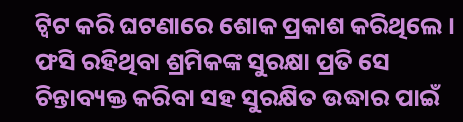ଟ୍ବିଟ କରି ଘଟଣାରେ ଶୋକ ପ୍ରକାଶ କରିଥିଲେ । ଫସି ରହିଥିବା ଶ୍ରମିକଙ୍କ ସୁରକ୍ଷା ପ୍ରତି ସେ ଚିନ୍ତାବ୍ୟକ୍ତ କରିବା ସହ ସୁରକ୍ଷିତ ଉଦ୍ଧାର ପାଇଁ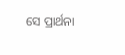ସେ ପ୍ରାର୍ଥନା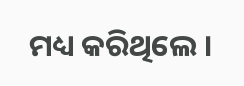ମଧ୍ୟ କରିଥିଲେ ।